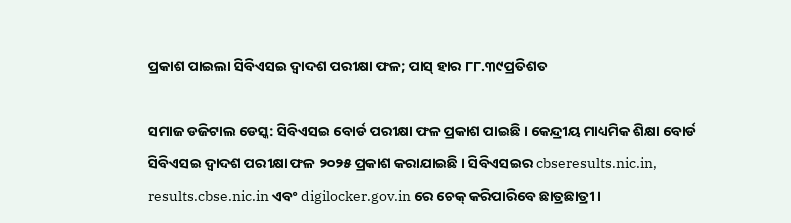ପ୍ରକାଶ ପାଇଲା ସିବିଏସଇ ଦ୍ୱାଦଶ ପରୀକ୍ଷା ଫଳ; ପାସ୍ ହାର ୮୮.୩୯ପ୍ରତିଶତ

ସମାଜ ଡଜିଟାଲ ଡେସ୍କ: ସିବିଏସଇ ବୋର୍ଡ ପରୀକ୍ଷା ଫଳ ପ୍ରକାଶ ପାଇଛି । କେନ୍ଦ୍ରୀୟ ମାଧ୍ୟମିକ ଶିକ୍ଷା ବୋର୍ଡ ସିବିଏସଇ ଦ୍ୱାଦଶ ପରୀକ୍ଷା ଫଳ ୨୦୨୫ ପ୍ରକାଶ କରାଯାଇଛି । ସିବିଏସଇର cbseresults.nic.in, results.cbse.nic.in ଏବଂ digilocker.gov.in ରେ ଚେକ୍ କରିପାରିବେ ଛାତ୍ରଛାତ୍ରୀ ।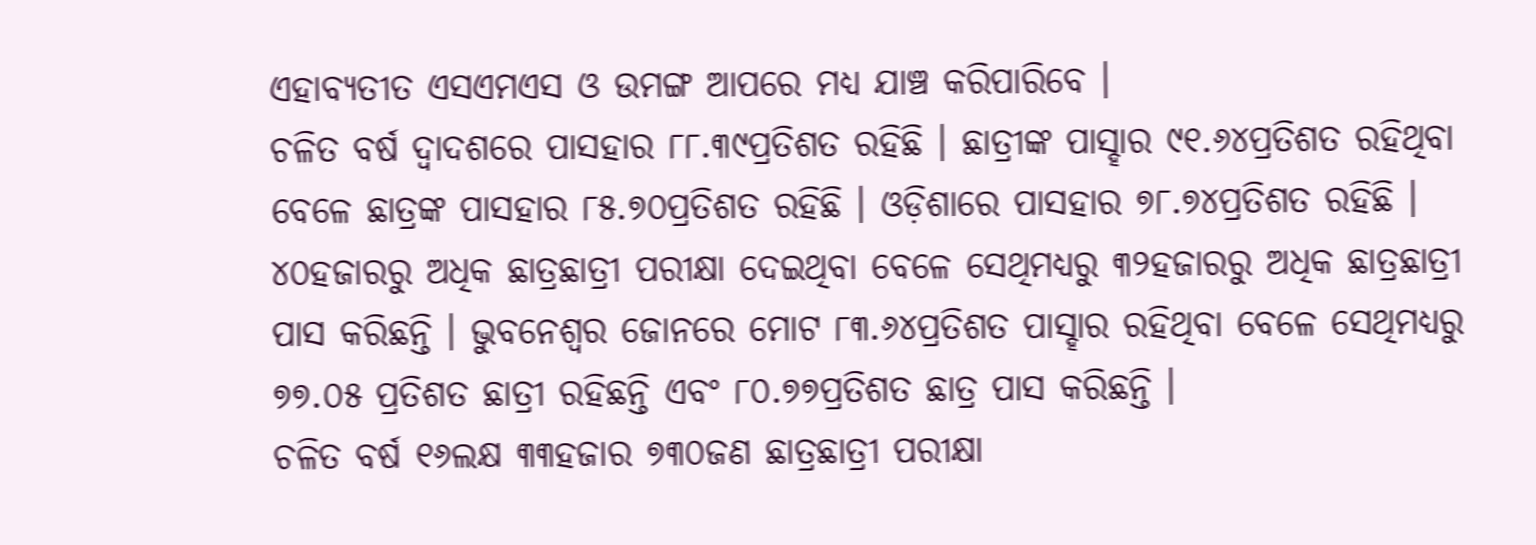ଏହାବ୍ୟତୀତ ଏସଏମଏସ ଓ ଉମଙ୍ଗ ଆପରେ ମଧ୍ୟ ଯାଞ୍ଚ କରିପାରିବେ ।
ଚଳିତ ବର୍ଷ ଦ୍ୱାଦଶରେ ପାସହାର ୮୮.୩୯ପ୍ରତିଶତ ରହିଛି । ଛାତ୍ରୀଙ୍କ ପାସ୍ହାର ୯୧.୬୪ପ୍ରତିଶତ ରହିଥିବା ବେଳେ ଛାତ୍ରଙ୍କ ପାସହାର ୮୫.୭୦ପ୍ରତିଶତ ରହିଛି । ଓଡ଼ିଶାରେ ପାସହାର ୭୮.୭୪ପ୍ରତିଶତ ରହିଛି । ୪୦ହଜାରରୁ ଅଧିକ ଛାତ୍ରଛାତ୍ରୀ ପରୀକ୍ଷା ଦେଇଥିବା ବେଳେ ସେଥିମଧ୍ୟରୁ ୩୨ହଜାରରୁ ଅଧିକ ଛାତ୍ରଛାତ୍ରୀ ପାସ କରିଛନ୍ତି । ଭୁବନେଶ୍ୱର ଜୋନରେ ମୋଟ ୮୩.୬୪ପ୍ରତିଶତ ପାସ୍ହାର ରହିଥିବା ବେଳେ ସେଥିମଧ୍ୟରୁ ୭୭.୦୫ ପ୍ରତିଶତ ଛାତ୍ରୀ ରହିଛନ୍ତି ଏବଂ ୮୦.୭୭ପ୍ରତିଶତ ଛାତ୍ର ପାସ କରିଛନ୍ତି ।
ଚଳିତ ବର୍ଷ ୧୬ଲକ୍ଷ ୩୩ହଜାର ୭୩୦ଜଣ ଛାତ୍ରଛାତ୍ରୀ ପରୀକ୍ଷା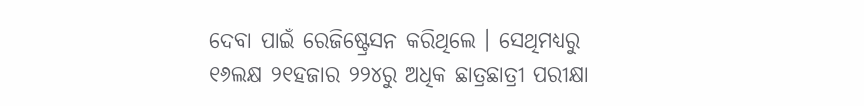ଦେବା ପାଇଁ ରେଜିଷ୍ଟ୍ରେସନ କରିଥିଲେ । ସେଥିମଧ୍ୟରୁ ୧୬ଲକ୍ଷ ୨୧ହଜାର ୨୨୪ରୁ ଅଧିକ ଛାତ୍ରଛାତ୍ରୀ ପରୀକ୍ଷା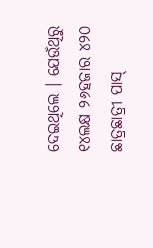ଦେଇଥିଲେ । ଯେଉଁଥିରୁ ୧୪ଲକ୍ଷ ୨୬ହଜାର ୪୨୦ ଛାତ୍ରଛାତ୍ରୀ ପାସ୍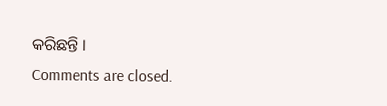କରିଛନ୍ତି ।
Comments are closed.